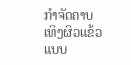ກຳຈັດຄາບເທິງຜິວແຂ້ວແບບ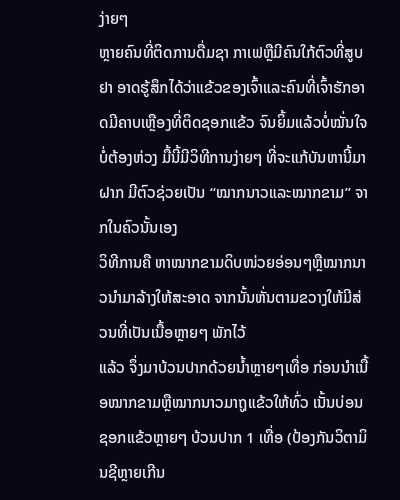ງ່າຍໆ
ຫຼາຍຄົນທີ່ຕິດການດື່ມຊາ ກາເຟຫຼືມີຄົນໃກ້ຕົວທີ່ສູບຢາ ອາດຮູ້ສຶກໄດ້ວ່າແຂ້ວຂອງເຈົ້າແລະຄົນທີ່ເຈົ້າຮັກອາດມີຄາບເຫຼືອງທີ່ຕິດຊອກແຂ້ວ ຈົນຍິ້ມແລ້ວບໍ່ໝັ່ນໃຈ
ບໍ່ຕ້ອງຫ່ວງ ມື້ນີ້ມີວິທີການງ່າຍໆ ທີ່ຈະແກ້ບັນຫານີ້ມາຝາກ ມີຕົວຊ່ວຍເປັນ “ໝາກນາວແລະໝາກຂາມ” ຈາກໃນຄົວນັ້ນເອງ
ວິທີການຄື ຫາໝາກຂາມດິບໜ່ວຍອ່ອນໆຫຼືໝາກນາວນຳມາລ້າງໃຫ້ສະອາດ ຈາກນັ້ນຫັ່ນຕາມຂວາງໃຫ້ມີສ່ວນທີ່ເປັນເນື້ອຫຼາຍໆ ພັກໄວ້
ແລ້ວ ຈຶ່ງມາບ້ວນປາກດ້ວຍນ້ຳຫຼາຍໆເທື່ອ ກ່ອນນຳເນື້ອໝາກຂາມຫຼືໝາກນາວມາຖູແຂ້ວໃຫ້ທົ່ວ ເນັ້ນບ່ອນຊອກແຂ້ວຫຼາຍໆ ບ້ວນປາກ 1 ເທື່ອ (ປ້ອງກັນວິຕາມິນຊີຫຼາຍເກີນ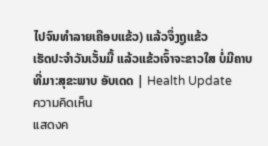ໄປຈົນທຳລາຍເຄືອບແຂ້ວ) ແລ້ວຈຶ່ງຖູແຂ້ວ
ເຮັດປະຈຳວັນເວັ້ນມື້ ແລ້ວແຂ້ວເຈົ້າຈະຂາວໃສ ບໍ່ມີຄາບ
ທີ່ມາ:ສຸຂະພາບ ອັບເດດ | Health Update
ความคิดเห็น
แสดงค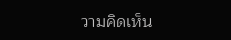วามคิดเห็น